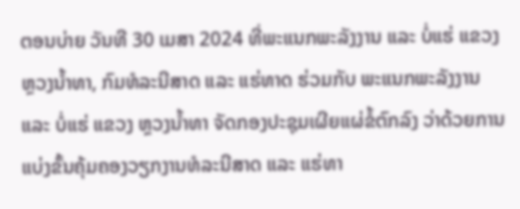ຕອນບ່າຍ ວັນທີ 30 ເມສາ 2024 ທີ່ພະແນກພະລັງງານ ແລະ ບໍ່ແຮ່ ແຂວງ ຫຼວງນໍ້າທາ, ກົມທໍລະນີສາດ ແລະ ແຮ່ທາດ ຮ່ວມກັບ ພະແນກພະລັງງານ ແລະ ບໍ່ແຮ່ ແຂວງ ຫຼວງນໍ້າທາ ຈັດກອງປະຊຸມເຜີຍແຜ່ຂໍ້ຕົກລົງ ວ່າດ້ວຍການແບ່ງຂັ້ນຄຸ້ມຄອງວຽກງານທໍລະນີສາດ ແລະ ແຮ່ທາ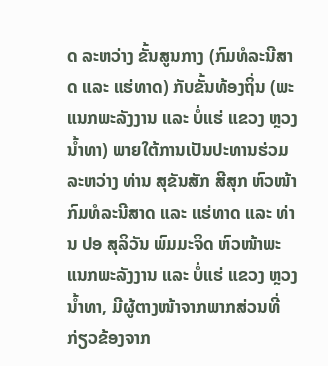ດ ລະຫວ່າງ ຂັ້ນສູນກາງ (ກົມທໍລະນີສາດ ແລະ ແຮ່ທາດ) ກັບຂັ້ນທ້ອງຖິ່ນ (ພະແນກພະລັງງານ ແລະ ບໍ່ແຮ່ ແຂວງ ຫຼວງນໍ້າທາ) ພາຍໃຕ້ການເປັນປະທານຮ່ວມ ລະຫວ່າງ ທ່ານ ສຸຂັນສັກ ສີສຸກ ຫົວໜ້າກົມທໍລະນີສາດ ແລະ ແຮ່ທາດ ແລະ ທ່ານ ປອ ສຸລິວັນ ພົມມະຈິດ ຫົວໜ້າພະແນກພະລັງງານ ແລະ ບໍ່ແຮ່ ແຂວງ ຫຼວງນໍ້າທາ, ມີຜູ້ຕາງໜ້າຈາກພາກສ່ວນທີ່ກ່ຽວຂ້ອງຈາກ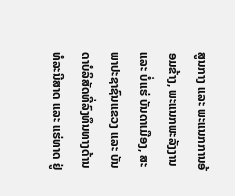ສູນກາງ ແລະ ພະແນກການອ້ອມຂ້າງ, ພະແນກພະລັງງານ ແລະ ບໍ່ແຮ່ ບັນດາເມືອງ, ສະພາປະຊາຊົນແຂວງ ແລະ ບັນດາບໍລິສັດທີ່ລົງທຶນທາງດ້ານທໍລະນີສາດ ແລະ ແຮ່ທາດ ຢູ່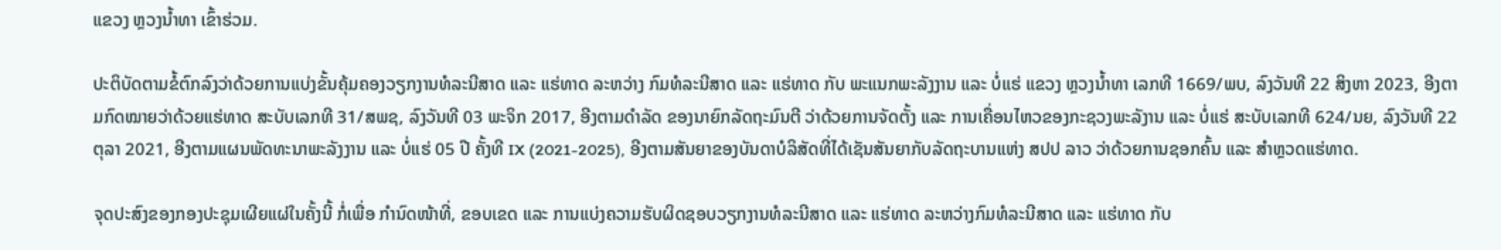ແຂວງ ຫຼວງນໍ້າທາ ເຂົ້າຮ່ວມ.

ປະຕິບັດຕາມຂໍ້ຕົກລົງວ່າດ້ວຍການແບ່ງຂັ້ນຄຸ້ມຄອງວຽກງານທໍລະນີສາດ ແລະ ແຮ່ທາດ ລະຫວ່າງ ກົມທໍລະນີສາດ ແລະ ແຮ່ທາດ ກັບ ພະແນກພະລັງງານ ແລະ ບໍ່ແຮ່ ແຂວງ ຫຼວງນໍ້າທາ ເລກທີ 1669/ພບ, ລົງວັນທີ 22 ສິງຫາ 2023, ອີງຕາມກົດໝາຍວ່າດ້ວຍແຮ່ທາດ ສະບັບເລກທີ 31/ສພຊ, ລົງວັນທີ 03 ພະຈິກ 2017, ອີງຕາມດໍາລັດ ຂອງນາຍົກລັດຖະມົນຕີ ວ່າດ້ວຍການຈັດຕັ້ງ ແລະ ການເຄື່ອນໄຫວຂອງກະຊວງພະລັງານ ແລະ ບໍ່ແຮ່ ສະບັບເລກທີ 624/ນຍ, ລົງວັນທີ 22 ຕຸລາ 2021, ອີງຕາມແຜນພັດທະນາພະລັງງານ ແລະ ບໍ່ແຮ່ 05 ປີ ຄັ້ງທີ IX (2021-2025), ອີງຕາມສັນຍາຂອງບັນດາບໍລິສັດທີ່ໄດ້ເຊັນສັນຍາກັບລັດຖະບານແຫ່ງ ສປປ ລາວ ວ່າດ້ວຍການຊອກຄົ້ນ ແລະ ສຳຫຼວດແຮ່ທາດ.

ຈຸດປະສົງຂອງກອງປະຊຸມເຜີຍແຜ່ໃນຄັ້ງນີ້ ກໍ່ເພື່ອ ກໍານົດໜ້າທີ່, ຂອບເຂດ ແລະ ການແບ່ງຄວາມຮັບຜິດຊອບວຽກງານທໍລະນີສາດ ແລະ ແຮ່ທາດ ລະຫວ່າງກົມທໍລະນີສາດ ແລະ ແຮ່ທາດ ກັບ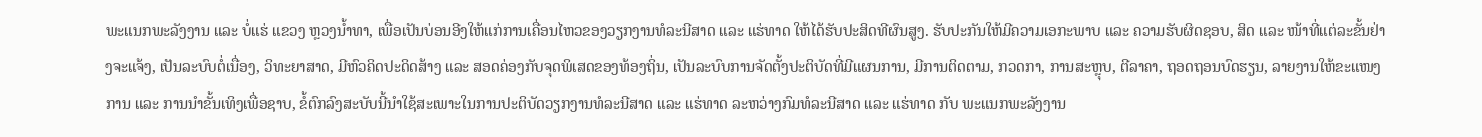ພະແນກພະລັງງານ ແລະ ບໍ່ແຮ່ ແຂວງ ຫຼວງນໍ້າທາ, ເພື່ອເປັນບ່ອນອີງໃຫ້ແກ່ການເຄື່ອນໄຫວຂອງວຽກງານທໍລະນີສາດ ແລະ ແຮ່ທາດ ໃຫ້ໄດ້ຮັບປະສິດທີຜົນສູງ. ຮັບປະກັນໃຫ້ມີຄວາມເອກະພາບ ແລະ ຄວາມຮັບຜິດຊອບ, ສິດ ແລະ ໜ້າທີ່ແຕ່ລະຂັ້ນຢ່າງຈະແຈ້ງ, ເປັນລະບົບຕໍ່ເນື່ອງ, ວິທະຍາສາດ, ມີຫົວຄິດປະດິດສ້າງ ແລະ ສອດຄ່ອງກັບຈຸດພິເສດຂອງທ້ອງຖິ່ນ, ເປັນລະບົບການຈັດຕັ້ງປະຕິບັດທີ່ມີແຜນການ, ມີການຕິດຕາມ, ກວດກາ, ການສະຫຼຸບ, ຕີລາຄາ, ຖອດຖອນບົດຮຽນ, ລາຍງານໃຫ້ຂະແໜງການ ແລະ ການນຳຂັ້ນເທິງເພື່ອຊາບ, ຂໍ້ຕົກລົງສະບັບນີ້ນຳໃຊ້ສະເພາະໃນການປະຕິບັດວຽກງານທໍລະນີສາດ ແລະ ແຮ່ທາດ ລະຫວ່າງກົມທໍລະນີສາດ ແລະ ແຮ່ທາດ ກັບ ພະແນກພະລັງງານ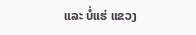ແລະ ບໍ່ແຮ່ ແຂວງ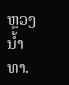ຫຼວງນໍ້າທາ.